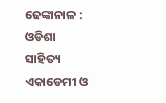ଢେଙ୍କାନାଳ : ଓଡିଶା ସାହିତ୍ୟ ଏକାଡେମୀ ଓ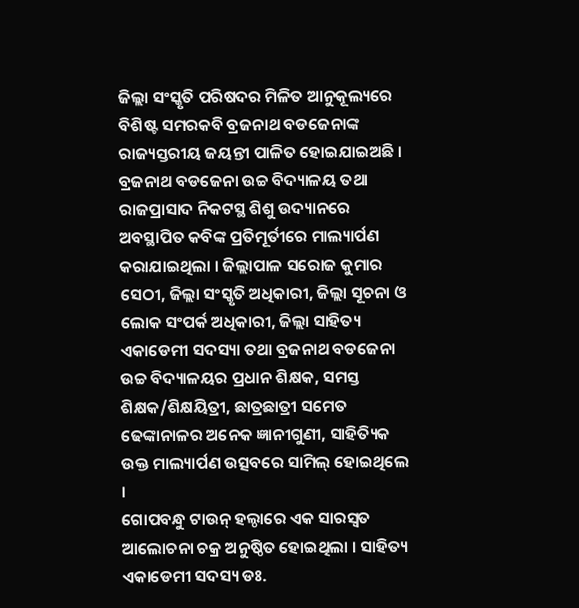ଜିଲ୍ଲା ସଂସ୍କୃତି ପରିଷଦର ମିଳିତ ଆନୁକୂଲ୍ୟରେ ବିଶିଷ୍ଟ ସମରକବି ବ୍ରଜନାଥ ବଡଜେନାଙ୍କ ରାଜ୍ୟସ୍ତରୀୟ ଜୟନ୍ତୀ ପାଳିତ ହୋଇଯାଇଅଛି ।
ବ୍ରଜନାଥ ବଡଜେନା ଉଚ୍ଚ ବିଦ୍ୟାଳୟ ତଥା ରାଜପ୍ରାସାଦ ନିକଟସ୍ଥ ଶିଶୁ ଉଦ୍ୟାନରେ ଅବସ୍ଥାପିତ କବିଙ୍କ ପ୍ରତିମୂର୍ତୀରେ ମାଲ୍ୟାର୍ପଣ କରାଯାଇଥିଲା । ଜିଲ୍ଲାପାଳ ସରୋଜ କୁମାର ସେଠୀ, ଜିଲ୍ଲା ସଂସ୍କୃତି ଅଧିକାରୀ, ଜିଲ୍ଲା ସୂଚନା ଓ ଲୋକ ସଂପର୍କ ଅଧିକାରୀ, ଜିଲ୍ଲା ସାହିତ୍ୟ ଏକାଡେମୀ ସଦସ୍ୟା ତଥା ବ୍ରଜନାଥ ବଡଜେନା ଉଚ୍ଚ ବିଦ୍ୟାଳୟର ପ୍ରଧାନ ଶିକ୍ଷକ, ସମସ୍ତ ଶିକ୍ଷକ/ଶିକ୍ଷୟିତ୍ରୀ, ଛାତ୍ରଛାତ୍ରୀ ସମେତ ଢେଙ୍କାନାଳର ଅନେକ ଜ୍ଞାନୀଗୁଣୀ, ସାହିତ୍ୟିକ ଉକ୍ତ ମାଲ୍ୟାର୍ପଣ ଉତ୍ସବରେ ସାମିଲ୍ ହୋଇଥିଲେ ।
ଗୋପବନ୍ଧୁ ଟାଉନ୍ ହଲ୍ଠାରେ ଏକ ସାରସ୍ୱତ ଆଲୋଚନା ଚକ୍ର ଅନୁଷ୍ଠିତ ହୋଇଥିଲା । ସାହିତ୍ୟ ଏକାଡେମୀ ସଦସ୍ୟ ଡଃ.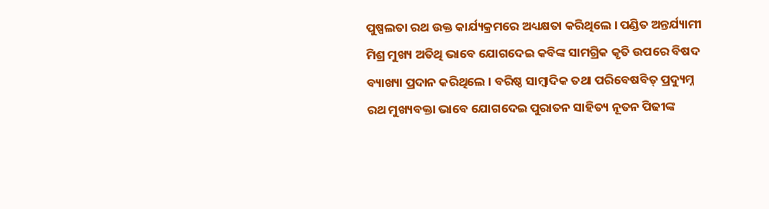ପୁଷ୍ପଲତା ରଥ ଉକ୍ତ କାର୍ଯ୍ୟକ୍ରମରେ ଅଧ୍ୟକ୍ଷତା କରିଥିଲେ । ପଣ୍ଡିତ ଅନ୍ତର୍ଯ୍ୟାମୀ ମିଶ୍ର ମୁଖ୍ୟ ଅତିଥି ଭାବେ ଯୋଗଦେଇ କବିଙ୍କ ସାମଗ୍ରିକ କୃତି ଉପରେ ବିଷଦ ବ୍ୟାଖ୍ୟା ପ୍ରଦାନ କରିଥିଲେ । ବରିଷ୍ଠ ସାମ୍ବାଦିକ ତଥା ପରିବେଷବିତ୍ ପ୍ରଦ୍ୟୁମ୍ନ ରଥ ମୁଖ୍ୟବକ୍ତା ଭାବେ ଯୋଗଦେଇ ପୁରାତନ ସାହିତ୍ୟ ନୂତନ ପିଢୀଙ୍କ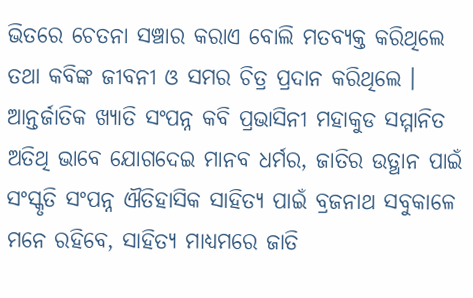ଭିତରେ ଚେତନା ସଞ୍ଚାର କରାଏ ବୋଲି ମତବ୍ୟକ୍ତ କରିଥିଲେ ତଥା କବିଙ୍କ ଜୀବନୀ ଓ ସମର ଚିତ୍ର ପ୍ରଦାନ କରିଥିଲେ ।
ଆନ୍ତର୍ଜାତିକ ଖ୍ୟାତି ସଂପନ୍ନ କବି ପ୍ରଭାସିନୀ ମହାକୁଡ ସମ୍ମାନିତ ଅତିଥି ଭାବେ ଯୋଗଦେଇ ମାନବ ଧର୍ମର, ଜାତିର ଉତ୍ଥାନ ପାଇଁ ସଂସ୍କୃତି ସଂପନ୍ନ ଐତିହାସିକ ସାହିତ୍ୟ ପାଇଁ ବ୍ରଜନାଥ ସବୁକାଳେ ମନେ ରହିବେ, ସାହିତ୍ୟ ମାଧ୍ୟମରେ ଜାତି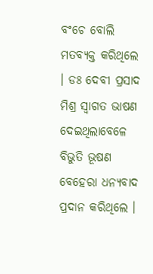ବଂଚେ ବୋଲି ମତବ୍ୟକ୍ତ କରିଥିଲେ । ଡଃ ଦେବୀ ପ୍ରସାଦ ମିଶ୍ର ସ୍ୱାଗତ ଭାଷଣ ଦେଇଥିଲାବେଳେ ବିଭୁତି ଭୂଷଣ ବେହେରା ଧନ୍ୟବାଦ ପ୍ରଦାନ କରିଥିଲେ ।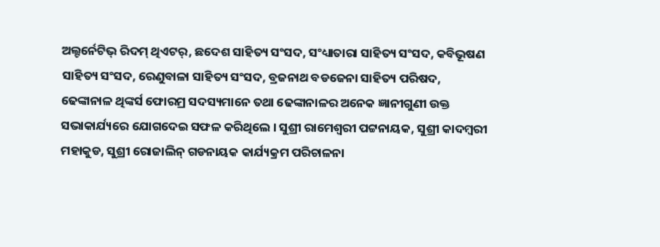ଅଲ୍ଟର୍ନେଟିଭ୍ ରିଦମ୍ ଥିଏଟର୍, ଛଦେଶ ସାହିତ୍ୟ ସଂସଦ, ସଂଧ୍ୟାତାରା ସାହିତ୍ୟ ସଂସଦ, କବିଭୂଷଣ ସାହିତ୍ୟ ସଂସଦ, ରେଣୁବାଳା ସାହିତ୍ୟ ସଂସଦ, ବ୍ରଜନାଥ ବଡଜେନା ସାହିତ୍ୟ ପରିଷଦ, ଢେଙ୍କାନାଳ ଥିଙ୍କର୍ସ ଫୋରମ୍ର ସଦସ୍ୟମାନେ ତଥା ଢେଙ୍କାନାଳର ଅନେକ ଜ୍ଞାନୀଗୁଣୀ ଉକ୍ତ ସଭାକାର୍ଯ୍ୟରେ ଯୋଗଦେଇ ସଫଳ କରିଥିଲେ । ସୁଶ୍ରୀ ରାମେଶ୍ୱରୀ ପଟ୍ଟନାୟକ, ସୁଶ୍ରୀ କାଦମ୍ବରୀ ମହାକୁଡ, ସୁଶ୍ରୀ ରୋଜାଲିନ୍ ଗଡନାୟକ କାର୍ଯ୍ୟକ୍ରମ ପରିଚାଳନା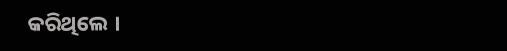କରିଥିଲେ ।